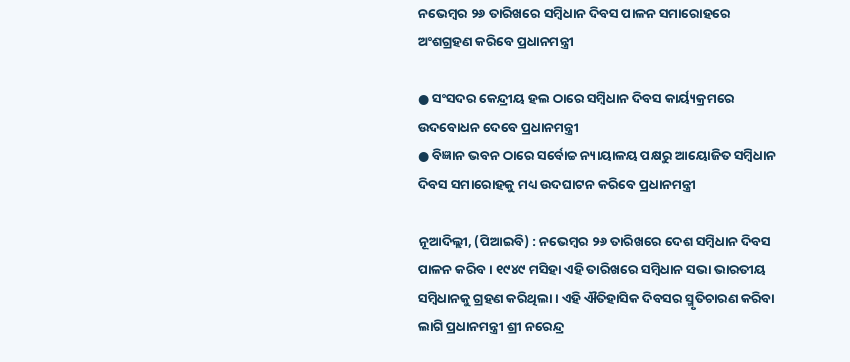ନଭେମ୍ବର ୨୬ ତାରିଖରେ ସମ୍ବିଧାନ ଦିବସ ପାଳନ ସମାରୋହରେ ଅଂଶଗ୍ରହଣ କରିବେ ପ୍ରଧାନମନ୍ତ୍ରୀ

● ସଂସଦର କେନ୍ଦ୍ରୀୟ ହଲ ଠାରେ ସମ୍ବିଧାନ ଦିବସ କାର୍ୟ୍ୟକ୍ରମରେ ଉଦବୋଧନ ଦେବେ ପ୍ରଧାନମନ୍ତ୍ରୀ
● ବିଜ୍ଞାନ ଭବନ ଠାରେ ସର୍ବୋଚ୍ଚ ନ୍ୟାୟାଳୟ ପକ୍ଷରୁ ଆୟୋଜିତ ସମ୍ବିଧାନ ଦିବସ ସମାରୋହକୁ ମଧ୍ୟ ଉଦଘାଟନ କରିବେ ପ୍ରଧାନମନ୍ତ୍ରୀ

ନୂଆଦିଲ୍ଲୀ, (ପିଆଇବି) : ନଭେମ୍ବର ୨୬ ତାରିଖରେ ଦେଶ ସମ୍ବିଧାନ ଦିବସ ପାଳନ କରିବ । ୧୯୪୯ ମସିହା ଏହି ତାରିଖରେ ସମ୍ବିଧାନ ସଭା ଭାରତୀୟ ସମ୍ବିଧାନକୁ ଗ୍ରହଣ କରିଥିଲା । ଏହି ଐତିହାସିକ ଦିବସର ସ୍ମୃତିଚାରଣ କରିବା ଲାଗି ପ୍ରଧାନମନ୍ତ୍ରୀ ଶ୍ରୀ ନରେନ୍ଦ୍ର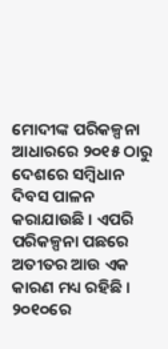ମୋଦୀଙ୍କ ପରିକଳ୍ପନା ଆଧାରରେ ୨୦୧୫ ଠାରୁ ଦେଶରେ ସମ୍ବିଧାନ ଦିବସ ପାଳନ କରାଯାଉଛି । ଏପରି ପରିକଳ୍ପନା ପଛରେ ଅତୀତର ଆଉ ଏକ କାରଣ ମଧ୍ୟ ରହିଛି । ୨୦୧୦ରେ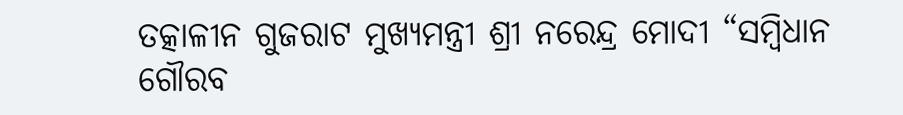ତତ୍କାଳୀନ ଗୁଜରାଟ ମୁଖ୍ୟମନ୍ତ୍ରୀ ଶ୍ରୀ ନରେନ୍ଦ୍ର ମୋଦୀ “ସମ୍ବିଧାନ ଗୌରବ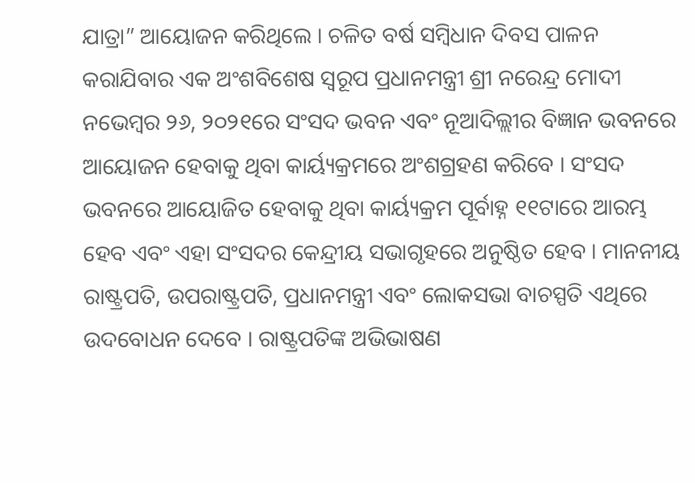ଯାତ୍ରା” ଆୟୋଜନ କରିଥିଲେ । ଚଳିତ ବର୍ଷ ସମ୍ବିଧାନ ଦିବସ ପାଳନ କରାଯିବାର ଏକ ଅଂଶବିଶେଷ ସ୍ୱରୂପ ପ୍ରଧାନମନ୍ତ୍ରୀ ଶ୍ରୀ ନରେନ୍ଦ୍ର ମୋଦୀ ନଭେମ୍ବର ୨୬, ୨୦୨୧ରେ ସଂସଦ ଭବନ ଏବଂ ନୂଆଦିଲ୍ଲୀର ବିଜ୍ଞାନ ଭବନରେ ଆୟୋଜନ ହେବାକୁ ଥିବା କାର୍ୟ୍ୟକ୍ରମରେ ଅଂଶଗ୍ରହଣ କରିବେ । ସଂସଦ ଭବନରେ ଆୟୋଜିତ ହେବାକୁ ଥିବା କାର୍ୟ୍ୟକ୍ରମ ପୂର୍ବାହ୍ନ ୧୧ଟାରେ ଆରମ୍ଭ ହେବ ଏବଂ ଏହା ସଂସଦର କେନ୍ଦ୍ରୀୟ ସଭାଗୃହରେ ଅନୁଷ୍ଠିତ ହେବ । ମାନନୀୟ ରାଷ୍ଟ୍ରପତି, ଉପରାଷ୍ଟ୍ରପତି, ପ୍ରଧାନମନ୍ତ୍ରୀ ଏବଂ ଲୋକସଭା ବାଚସ୍ପତି ଏଥିରେ ଉଦବୋଧନ ଦେବେ । ରାଷ୍ଟ୍ରପତିଙ୍କ ଅଭିଭାଷଣ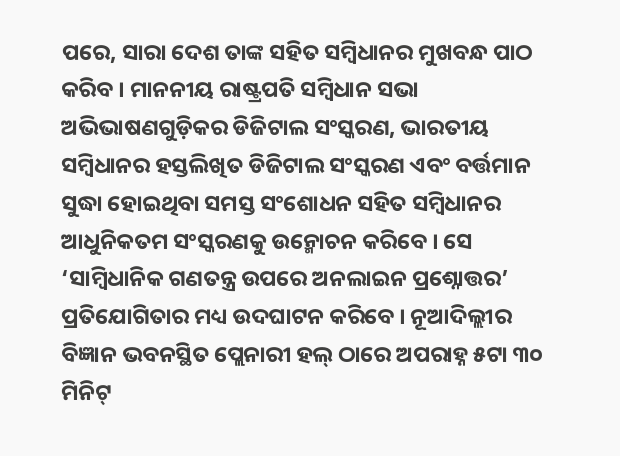ପରେ, ସାରା ଦେଶ ତାଙ୍କ ସହିତ ସମ୍ବିଧାନର ମୁଖବନ୍ଧ ପାଠ କରିବ । ମାନନୀୟ ରାଷ୍ଟ୍ରପତି ସମ୍ବିଧାନ ସଭା ଅଭିଭାଷଣଗୁଡ଼ିକର ଡିଜିଟାଲ ସଂସ୍କରଣ, ଭାରତୀୟ ସମ୍ବିଧାନର ହସ୍ତଲିଖିତ ଡିଜିଟାଲ ସଂସ୍କରଣ ଏବଂ ବର୍ତ୍ତମାନ ସୁଦ୍ଧା ହୋଇଥିବା ସମସ୍ତ ସଂଶୋଧନ ସହିତ ସମ୍ବିଧାନର ଆଧୁନିକତମ ସଂସ୍କରଣକୁ ଉନ୍ମୋଚନ କରିବେ । ସେ ‘ସାମ୍ବିଧାନିକ ଗଣତନ୍ତ୍ର ଉପରେ ଅନଲାଇନ ପ୍ରଶ୍ନୋତ୍ତର’ ପ୍ରତିଯୋଗିତାର ମଧ୍ୟ ଉଦଘାଟନ କରିବେ । ନୂଆଦିଲ୍ଲୀର ବିଜ୍ଞାନ ଭବନସ୍ଥିତ ପ୍ଲେନାରୀ ହଲ୍ ଠାରେ ଅପରାହ୍ନ ୫ଟା ୩୦ ମିନିଟ୍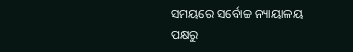ସମୟରେ ସର୍ବୋଚ୍ଚ ନ୍ୟାୟାଳୟ ପକ୍ଷରୁ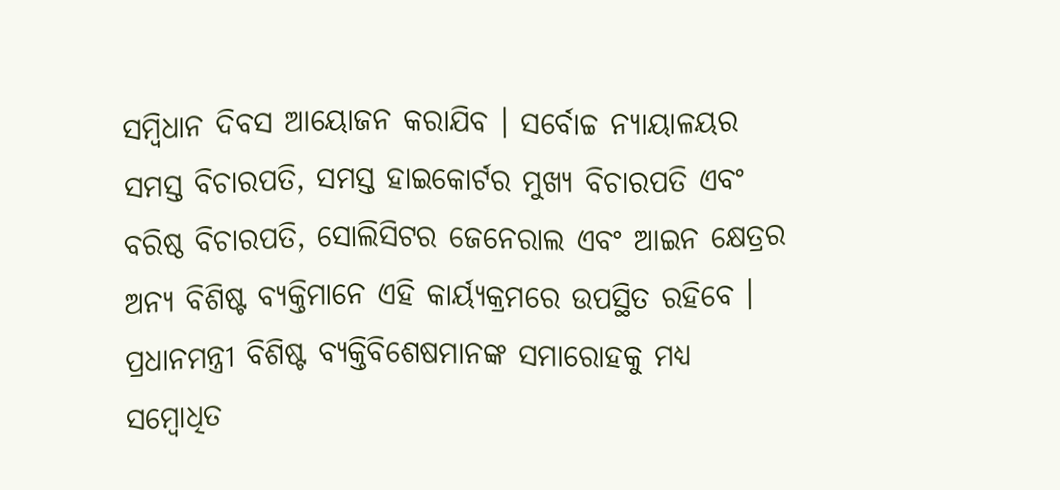ସମ୍ବିଧାନ ଦିବସ ଆୟୋଜନ କରାଯିବ । ସର୍ବୋଚ୍ଚ ନ୍ୟାୟାଳୟର ସମସ୍ତ ବିଚାରପତି, ସମସ୍ତ ହାଇକୋର୍ଟର ମୁଖ୍ୟ ବିଚାରପତି ଏବଂ ବରିଷ୍ଠ ବିଚାରପତି, ସୋଲିସିଟର ଜେନେରାଲ ଏବଂ ଆଇନ କ୍ଷେତ୍ରର ଅନ୍ୟ ବିଶିଷ୍ଟ ବ୍ୟକ୍ତିମାନେ ଏହି କାର୍ୟ୍ୟକ୍ରମରେ ଉପସ୍ଥିତ ରହିବେ । ପ୍ରଧାନମନ୍ତ୍ରୀ ବିଶିଷ୍ଟ ବ୍ୟକ୍ତିବିଶେଷମାନଙ୍କ ସମାରୋହକୁ ମଧ୍ୟ ସମ୍ବୋଧିତ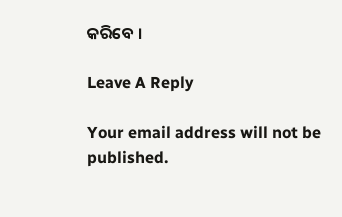କରିବେ ।

Leave A Reply

Your email address will not be published.